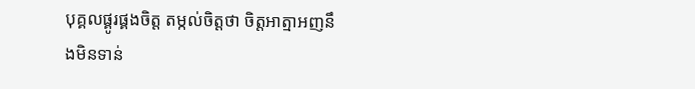បុគ្គលផ្គូរផ្គងចិត្ត តម្កល់ចិត្តថា ចិត្តអាត្មាអញនឹងមិនទាន់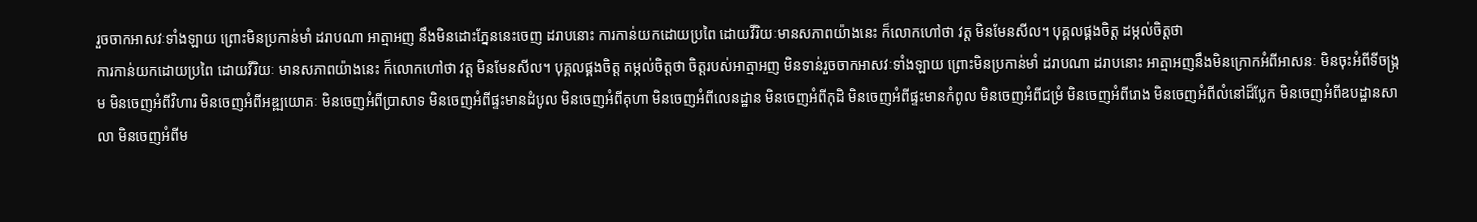រួចចាកអាសវៈទាំងឡាយ ព្រោះមិនប្រកាន់មាំ ដរាបណា អាត្មាអញ នឹងមិនដោះភ្នែននេះចេញ ដរាបនោះ ការកាន់យកដោយប្រពៃ ដោយវីរិយៈមានសភាពយ៉ាងនេះ ក៏លោកហៅថា វត្ត មិនមែនសីល។ បុគ្គលផ្គងចិត្ត ដម្កល់ចិត្តថា
ការកាន់យកដោយប្រពៃ ដោយវីរិយៈ មានសភាពយ៉ាងនេះ ក៏លោកហៅថា វត្ត មិនមែនសីល។ បុគ្គលផ្គងចិត្ត តម្កល់ចិត្តថា ចិត្តរបស់អាត្មាអញ មិនទាន់រួចចាកអាសវៈទាំងឡាយ ព្រោះមិនប្រកាន់មាំ ដរាបណា ដរាបនោះ អាត្មាអញនឹងមិនក្រោកអំពីអាសនៈ មិនចុះអំពីទីចង្រ្កម មិនចេញអំពីវិហារ មិនចេញអំពីអឌ្ឍយោគៈ មិនចេញអំពីបា្រសាទ មិនចេញអំពីផ្ទះមានដំបូល មិនចេញអំពីគុហា មិនចេញអំពីលេនដ្ឋាន មិនចេញអំពីកុដិ មិនចេញអំពីផ្ទះមានកំពូល មិនចេញអំពីជម្រំ មិនចេញអំពីរោង មិនចេញអំពីលំនៅដ៏បែ្លក មិនចេញអំពីឧបដ្ឋានសាលា មិនចេញអំពីម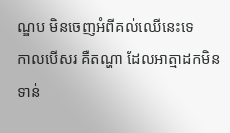ណ្ឌប មិនចេញអំពីគល់ឈើនេះទេ
កាលបើសរ គឺតណ្ហា ដែលអាត្មាដកមិនទាន់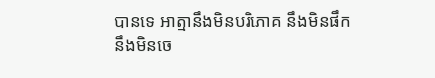បានទេ អាត្មានឹងមិនបរិភោគ នឹងមិនផឹក នឹងមិនចេ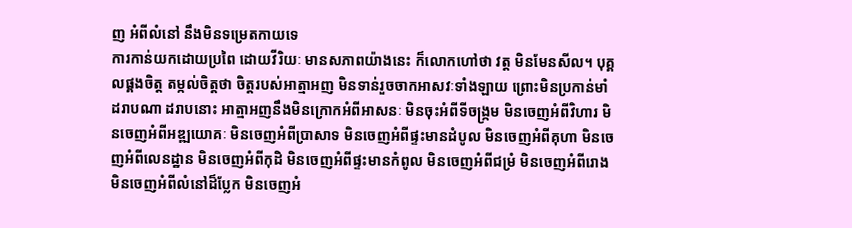ញ អំពីលំនៅ នឹងមិនទម្រេតកាយទេ
ការកាន់យកដោយប្រពៃ ដោយវីរិយៈ មានសភាពយ៉ាងនេះ ក៏លោកហៅថា វត្ត មិនមែនសីល។ បុគ្គលផ្គងចិត្ត តម្កល់ចិត្តថា ចិត្តរបស់អាត្មាអញ មិនទាន់រួចចាកអាសវៈទាំងឡាយ ព្រោះមិនប្រកាន់មាំ ដរាបណា ដរាបនោះ អាត្មាអញនឹងមិនក្រោកអំពីអាសនៈ មិនចុះអំពីទីចង្រ្កម មិនចេញអំពីវិហារ មិនចេញអំពីអឌ្ឍយោគៈ មិនចេញអំពីបា្រសាទ មិនចេញអំពីផ្ទះមានដំបូល មិនចេញអំពីគុហា មិនចេញអំពីលេនដ្ឋាន មិនចេញអំពីកុដិ មិនចេញអំពីផ្ទះមានកំពូល មិនចេញអំពីជម្រំ មិនចេញអំពីរោង មិនចេញអំពីលំនៅដ៏បែ្លក មិនចេញអំ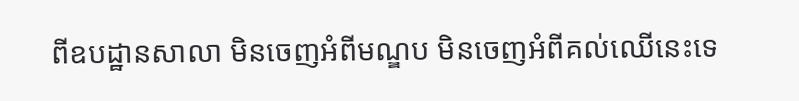ពីឧបដ្ឋានសាលា មិនចេញអំពីមណ្ឌប មិនចេញអំពីគល់ឈើនេះទេ